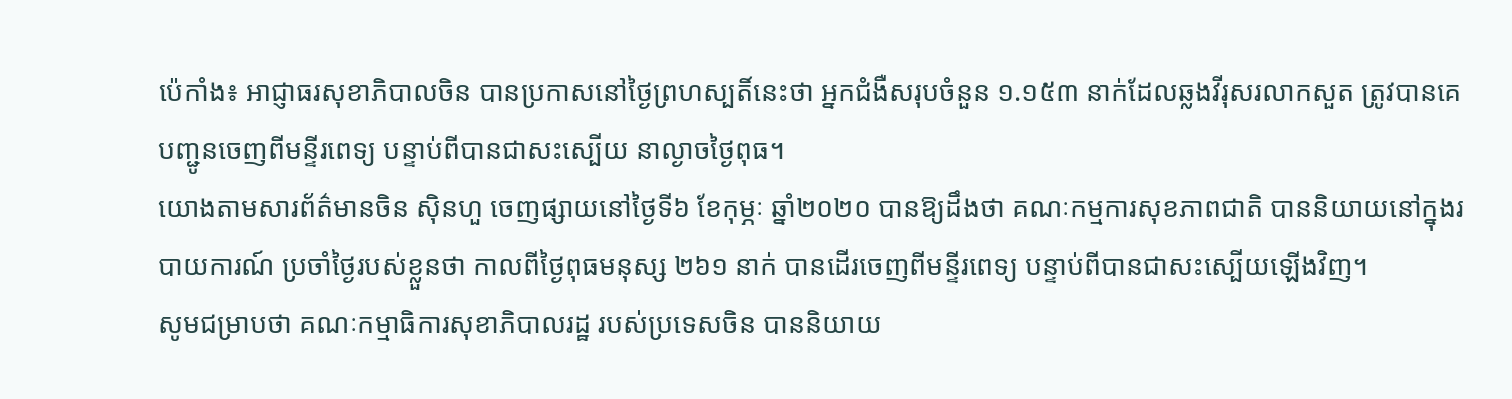ប៉េកាំង៖ អាជ្ញាធរសុខាភិបាលចិន បានប្រកាសនៅថ្ងៃព្រហស្បតិ៍នេះថា អ្នកជំងឺសរុបចំនួន ១.១៥៣ នាក់ដែលឆ្លងវីរុសរលាកសួត ត្រូវបានគេបញ្ជូនចេញពីមន្ទីរពេទ្យ បន្ទាប់ពីបានជាសះស្បើយ នាល្ងាចថ្ងៃពុធ។
យោងតាមសារព័ត៌មានចិន ស៊ិនហួ ចេញផ្សាយនៅថ្ងៃទី៦ ខែកុម្ភៈ ឆ្នាំ២០២០ បានឱ្យដឹងថា គណៈកម្មការសុខភាពជាតិ បាននិយាយនៅក្នុងរបាយការណ៍ ប្រចាំថ្ងៃរបស់ខ្លួនថា កាលពីថ្ងៃពុធមនុស្ស ២៦១ នាក់ បានដើរចេញពីមន្ទីរពេទ្យ បន្ទាប់ពីបានជាសះស្បើយឡើងវិញ។
សូមជម្រាបថា គណៈកម្មាធិការសុខាភិបាលរដ្ឋ របស់ប្រទេសចិន បាននិយាយ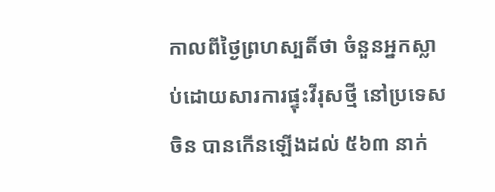កាលពីថ្ងៃព្រហស្បតិ៍ថា ចំនួនអ្នកស្លាប់ដោយសារការផ្ទុះវីរុសថ្មី នៅប្រទេសចិន បានកើនឡើងដល់ ៥៦៣ នាក់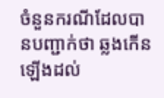ចំនួនករណីដែលបានបញ្ជាក់ថា ឆ្លងកើនឡើងដល់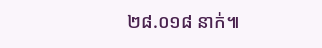២៨.០១៨ នាក់៕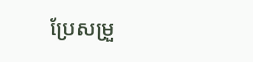ប្រែសម្រួ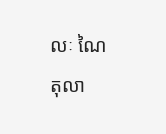លៈ ណៃ តុលា